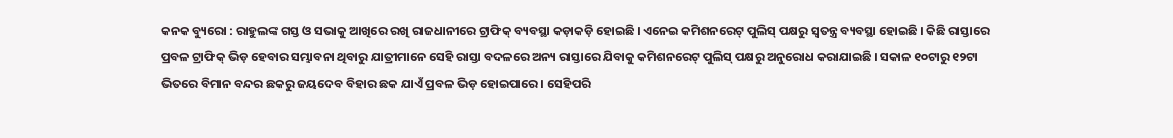କନକ ବ୍ୟୁରୋ : ରାହୁଲଙ୍କ ଗସ୍ତ ଓ ସଭାକୁ ଆଖିରେ ରଖି ରାଜଧାନୀରେ ଟ୍ରାଫିକ୍ ବ୍ୟବସ୍ଥା କଡ଼ାକଡ଼ି ହୋଇଛି । ଏନେଇ କମିଶନରେଟ୍ ପୁଲିସ୍ ପକ୍ଷରୁ ସ୍ୱତନ୍ତ୍ର ବ୍ୟବସ୍ଥା ହୋଇଛି । କିଛି ରାସ୍ତାରେ ପ୍ରବଳ ଟ୍ରାଫିକ୍ ଭିଡ଼ ହେବାର ସମ୍ଭାବନା ଥିବାରୁ ଯାତ୍ରୀମାନେ ସେହି ରାସ୍ତା ବଦଳରେ ଅନ୍ୟ ରାସ୍ତାରେ ଯିବାକୁ କମିଶନରେଟ୍ ପୁଲିସ୍ ପକ୍ଷରୁ ଅନୁରୋଧ କରାଯାଇଛି । ସକାଳ ୧୦ଟାରୁ ୧୨ଟା ଭିତରେ ବିମାନ ବନ୍ଦର ଛକରୁ ଜୟଦେବ ବିହାର ଛକ ଯାଏଁ ପ୍ରବଳ ଭିଡ଼ ହୋଇପାରେ । ସେହିପରି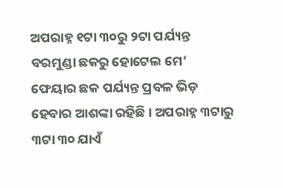ଅପରାହ୍ନ ୧ଟା ୩୦ରୁ ୨ଟା ପର୍ଯ୍ୟନ୍ତ ବରମୁଣ୍ଡା ଛକରୁ ହୋଟେଲ ମେ’ ଫେୟାର ଛକ ପର୍ଯ୍ୟନ୍ତ ପ୍ରବଳ ଭିଡ଼ ହେବାର ଆଶଙ୍କା ରହିଛି । ଅପରାହ୍ନ ୩ଟାରୁ ୩ଟା ୩୦ ଯାଏଁ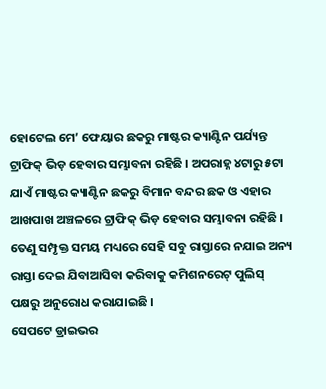ହୋଟେଲ ମେ’ ଫେୟାର ଛକରୁ ମାଷ୍ଟର କ୍ୟାଣ୍ଟିନ ପର୍ଯ୍ୟନ୍ତ ଟ୍ରାଫିକ୍ ଭିଡ଼ ହେବାର ସମ୍ଭାବନା ରହିଛି । ଅପରାହ୍ନ ୪ଟାରୁ ୫ଟା ଯାଏଁ ମାଷ୍ଟର କ୍ୟାଣ୍ଟିନ ଛକରୁ ବିମାନ ବନ୍ଦର ଛକ ଓ ଏହାର ଆଖପାଖ ଅଞ୍ଚଳରେ ଟ୍ରାଫିକ୍ ଭିଡ଼ ହେବାର ସମ୍ଭାବନା ରହିଛି । ତେଣୁ ସମ୍ପୃକ୍ତ ସମୟ ମଧ୍ୟରେ ସେହି ସବୁ ରାସ୍ତାରେ ନଯାଇ ଅନ୍ୟ ରାସ୍ତା ଦେଇ ଯିବାଆସିବା କରିବାକୁ କମିଶନରେଟ୍ ପୁଲିସ୍ ପକ୍ଷରୁ ଅନୁରୋଧ କରାଯାଇଛି ।
ସେପଟେ ଡ୍ରାଇଭର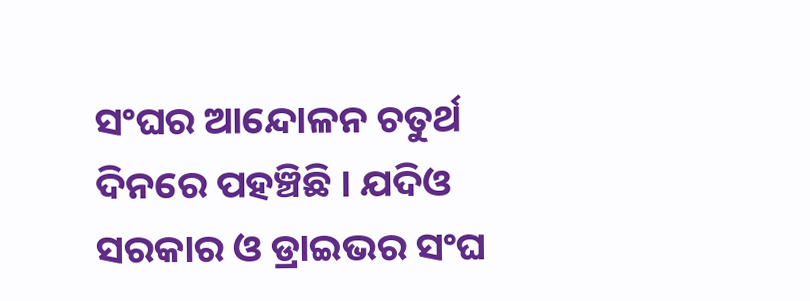ସଂଘର ଆନ୍ଦୋଳନ ଚତୁର୍ଥ ଦିନରେ ପହଞ୍ଚିଛି । ଯଦିଓ ସରକାର ଓ ଡ୍ରାଇଭର ସଂଘ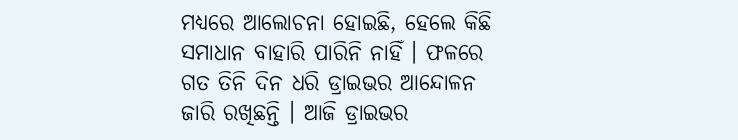ମଧ୍ୟରେ ଆଲୋଚନା ହୋଇଛି, ହେଲେ କିଛି ସମାଧାନ ବାହାରି ପାରିନି ନାହିଁ । ଫଳରେ ଗତ ତିନି ଦିନ ଧରି ଡ୍ରାଇଭର ଆନ୍ଦୋଳନ ଜାରି ରଖିଛନ୍ତି । ଆଜି ଡ୍ରାଇଭର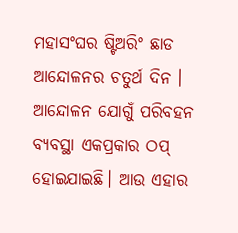ମହାସଂଘର ଷ୍ଟିଅରିଂ ଛାଡ ଆନ୍ଦୋଳନର ଚତୁର୍ଥ ଦିନ । ଆନ୍ଦୋଳନ ଯୋଗୁଁ ପରିବହନ ବ୍ୟବସ୍ଥା ଏକପ୍ରକାର ଠପ୍ ହୋଇଯାଇଛି। ଆଉ ଏହାର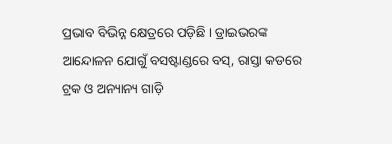ପ୍ରଭାବ ବିଭିନ୍ନ କ୍ଷେତ୍ରରେ ପଡ଼ିଛି । ଡ୍ରାଇଭରଙ୍କ ଆନ୍ଦୋଳନ ଯୋଗୁଁ ବସଷ୍ଟାଣ୍ଡରେ ବସ୍, ରାସ୍ତା କଡରେ ଟ୍ରକ ଓ ଅନ୍ୟାନ୍ୟ ଗାଡ଼ି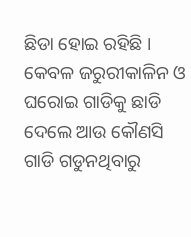ଛିଡା ହୋଇ ରହିଛି । କେବଳ ଜରୁରୀକାଳିନ ଓ ଘରୋଇ ଗାଡିକୁ ଛାଡି ଦେଲେ ଆଉ କୌଣସି ଗାଡି ଗଡୁନଥିବାରୁ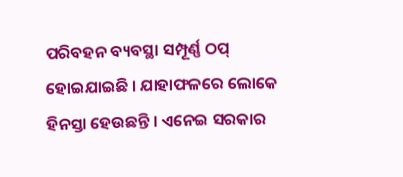ପରିବହନ ବ୍ୟବସ୍ଥା ସମ୍ପୂର୍ଣ୍ଣ ଠପ୍ ହୋଇଯାଇଛି । ଯାହାଫଳରେ ଲୋକେ ହିନସ୍ତା ହେଉଛନ୍ତି । ଏନେଇ ସରକାର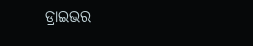ଡ୍ରାଇଭର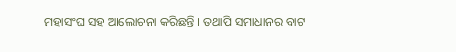ମହାସଂଘ ସହ ଆଲୋଚନା କରିଛନ୍ତି । ତଥାପି ସମାଧାନର ବାଟ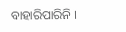ବାହାରିପାରିନି ।